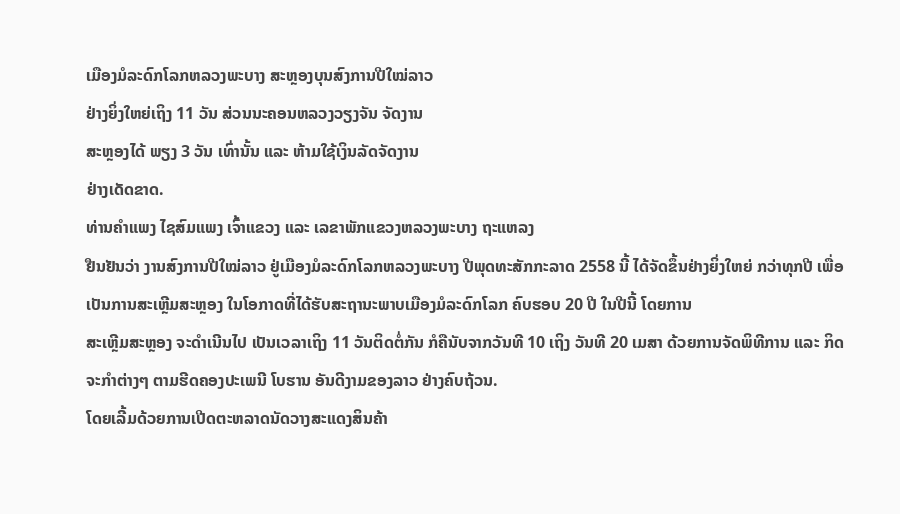ເມືອງມໍລະດົກໂລກຫລວງພະບາງ ສະຫຼອງບຸນສົງການປີໃໝ່ລາວ
ຢ່າງຍິ່ງໃຫຍ່ເຖິງ 11 ວັນ ສ່ວນນະຄອນຫລວງວຽງຈັນ ຈັດງານ
ສະຫຼອງໄດ້ ພຽງ 3 ວັນ ເທົ່ານັ້ນ ແລະ ຫ້າມໃຊ້ເງິນລັດຈັດງານ
ຢ່າງເດັດຂາດ.
ທ່ານຄຳແພງ ໄຊສົມແພງ ເຈົ້າແຂວງ ແລະ ເລຂາພັກແຂວງຫລວງພະບາງ ຖະແຫລງ
ຢືນຢັນວ່າ ງານສົງການປີໃໝ່ລາວ ຢູ່ເມືອງມໍລະດົກໂລກຫລວງພະບາງ ປີພຸດທະສັກກະລາດ 2558 ນີ້ ໄດ້ຈັດຂຶ້ນຢ່າງຍິ່ງໃຫຍ່ ກວ່າທຸກປີ ເພື່ອເປັນການສະເຫຼີມສະຫຼອງ ໃນໂອກາດທີ່ໄດ້ຮັບສະຖານະພາບເມືອງມໍລະດົກໂລກ ຄົບຮອບ 20 ປີ ໃນປີນີ້ ໂດຍການ
ສະເຫຼີມສະຫຼອງ ຈະດຳເນີນໄປ ເປັນເວລາເຖິງ 11 ວັນຕິດຕໍ່ກັນ ກໍຄືນັບຈາກວັນທີ 10 ເຖິງ ວັນທີ 20 ເມສາ ດ້ວຍການຈັດພິທີການ ແລະ ກິດຈະກຳຕ່າງໆ ຕາມຮີດຄອງປະເພນີ ໂບຮານ ອັນດີງາມຂອງລາວ ຢ່າງຄົບຖ້ວນ.
ໂດຍເລີ້ມດ້ວຍການເປີດຕະຫລາດນັດວາງສະແດງສິນຄ້າ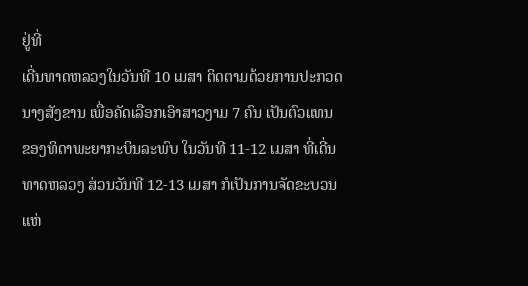ຢູ່ທີ່
ເດີ່ນທາດຫລວງໃນວັນທີ 10 ເມສາ ຕິດຕາມດ້ວຍການປະກວດ
ນາງສັງຂານ ເພື່ອຄັດເລືອກເອົາສາວງາມ 7 ຄົນ ເປັນຕົວແທນ
ຂອງທິດາພະຍາກະບິນລະພົບ ໃນວັນທີ 11-12 ເມສາ ທີ່ເດີ່ນ
ທາດຫລວງ ສ່ວນວັນທີ 12-13 ເມສາ ກໍເປັນການຈັດຂະບວນ
ແຫ່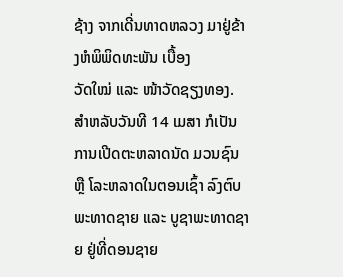ຊ້າງ ຈາກເດີ່ນທາດຫລວງ ມາຢູ່ຂ້າງຫໍພິພິດທະພັນ ເບື້ອງ
ວັດໃໝ່ ແລະ ໜ້າວັດຊຽງທອງ.
ສຳຫລັບວັນທີ 14 ເມສາ ກໍເປັນການເປີດຕະຫລາດນັດ ມວນຊົນ
ຫຼື ໂລະຫລາດໃນຕອນເຊົ້າ ລົງຕົບພະທາດຊາຍ ແລະ ບູຊາພະທາດຊາຍ ຢູ່ທີ່ດອນຊາຍ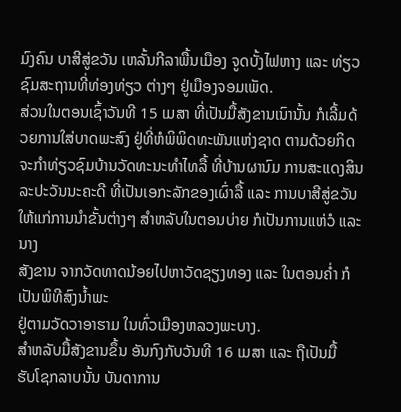ມົງຄົນ ບາສີສູ່ຂວັນ ເຫລັ້ນກີລາພື້ນເມືອງ ຈູດບັ້ງໄຟຫາງ ແລະ ທ່ຽວຊົມສະຖານທີ່ທ່ອງທ່ຽວ ຕ່າງໆ ຢູ່ເມືອງຈອມເພັດ.
ສ່ວນໃນຕອນເຊົ້າວັນທີ 15 ເມສາ ທີ່ເປັນມື້ສັງຂານເນົານັ້ນ ກໍເລີ້ມດ້ວຍການໃສ່ບາດພະສົງ ຢູ່ທີ່ຫໍພິພິດທະພັນແຫ່ງຊາດ ຕາມດ້ວຍກິດຈະກຳທ່ຽວຊົມບ້ານວັດທະນະທຳໄທລື້ ທີ່ບ້ານຜານົມ ການສະແດງສິນລະປະວັນນະຄະດີ ທີ່ເປັນເອກະລັກຂອງເຜົ່າລື້ ແລະ ການບາສີສູ່ຂວັນ ໃຫ້ແກ່ການນຳຂັ້ນຕ່າງໆ ສຳຫລັບໃນຕອນບ່າຍ ກໍເປັນການແຫ່ວໍ ແລະ ນາງ
ສັງຂານ ຈາກວັດທາດນ້ອຍໄປຫາວັດຊຽງທອງ ແລະ ໃນຕອນຄ່ຳ ກໍເປັນພິທີສົງນ້ຳພະ
ຢູ່ຕາມວັດວາອາຮາມ ໃນທົ່ວເມືອງຫລວງພະບາງ.
ສຳຫລັບມື້ສັງຂານຂຶ້ນ ອັນກົງກັບວັນທີ 16 ເມສາ ແລະ ຖືເປັນມື້
ຮັບໂຊກລາບນັ້ນ ບັນດາການ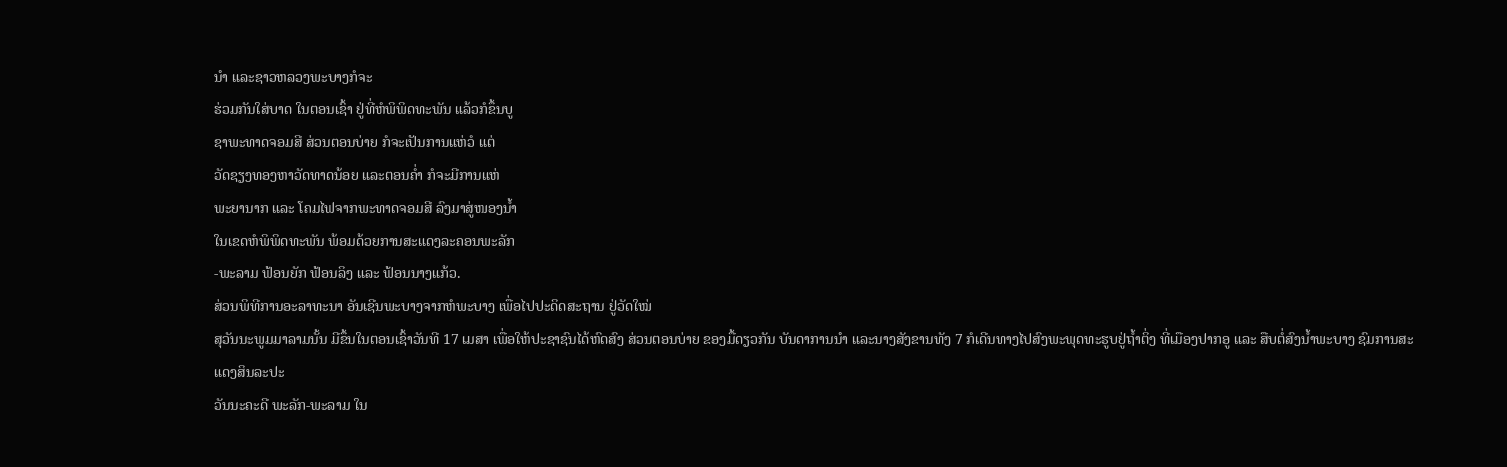ນຳ ແລະຊາວຫລວງພະບາງກໍຈະ
ຮ່ວມກັນໃສ່ບາດ ໃນຕອນເຊົ້າ ຢູ່ທີ່ຫໍພິພິດທະພັນ ແລ້ວກໍຂຶ້ນບູ
ຊາພະທາດຈອມສີ ສ່ວນຕອນບ່າຍ ກໍຈະເປັນການແຫ່ວໍ ແຕ່
ວັດຊຽງທອງຫາວັດທາດນ້ອຍ ແລະຕອນຄ່ຳ ກໍຈະມີການແຫ່
ພະຍານາກ ແລະ ໂຄມໄຟຈາກພະທາດຈອມສີ ລົງມາສູ່ໜອງນ້ຳ
ໃນເຂດຫໍພິພິດທະພັນ ພ້ອມດ້ວຍການສະແດງລະຄອນພະລັກ
-ພະລາມ ຟ້ອນຍັກ ຟ້ອນລິງ ແລະ ຟ້ອນນາງແກ້ວ.
ສ່ວນພິທີການອະລາທະນາ ອັນເຊີນພະບາງຈາກຫໍພະບາງ ເພື່ອໄປປະດິດສະຖານ ຢູ່ວັດໃໝ່
ສຸວັນນະພູມມາລາມນັ້ນ ມີຂຶ້ນໃນຕອນເຊົ້າວັນທີ 17 ເມສາ ເພື່ອໃຫ້ປະຊາຊົນໄດ້ຫົດສົງ ສ່ວນຕອນບ່າຍ ຂອງມື້ດຽວກັນ ບັນດາການນຳ ແລະນາງສັງຂານທັງ 7 ກໍເດີນທາງໄປສົງພະພຸດທະຮູບຢູ່ຖ້ຳຕິ່ງ ທີ່ເມືອງປາກອູ ແລະ ສືບຕໍ່ສົງນ້ຳພະບາງ ຊົມການສະແດງສິນລະປະ
ວັນນະຄະດີ ພະລັກ-ພະລາມ ໃນ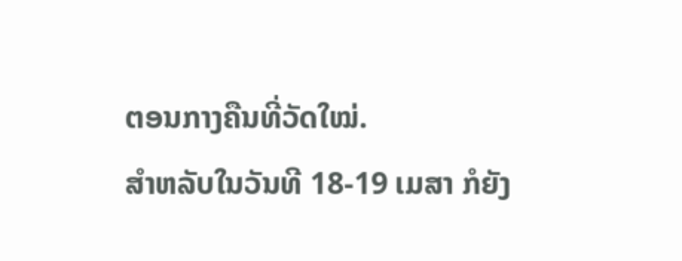ຕອນກາງຄືນທີ່ວັດໃໝ່.
ສຳຫລັບໃນວັນທີ 18-19 ເມສາ ກໍຍັງ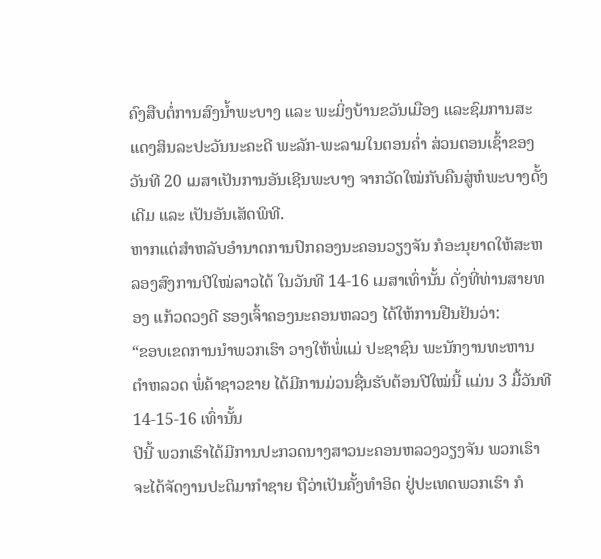ຄົງສືບຕໍ່ການສົງນ້ຳພະບາງ ແລະ ພະມິ່ງບ້ານຂວັນເມືອງ ແລະຊົມການສະແດງສິນລະປະວັນນະຄະດີ ພະລັກ-ພະລາມໃນຕອນຄ່ຳ ສ່ວນຕອນເຊົ້າຂອງວັນທີ 20 ເມສາເປັນການອັນເຊີນພະບາງ ຈາກວັດໃໝ່ກັບຄືນສູ່ຫໍພະບາງດັ້ງເດີມ ແລະ ເປັນອັນເສັດພິທີ.
ຫາກແຕ່ສຳຫລັບອຳນາດການປົກຄອງນະຄອນວຽງຈັນ ກໍອະນຸຍາດໃຫ້ສະຫລອງສົງການປີໃໝ່ລາວໄດ້ ໃນວັນທີ 14-16 ເມສາເທົ່ານັ້ນ ດັ່ງທີ່ທ່ານສາຍທອງ ແກ້ວດວງດີ ຮອງເຈົ້າຄອງນະຄອນຫລວງ ໄດ້ໃຫ້ການຢືນຢັນວ່າ:
“ຂອບເຂດການນຳພວກເຮົາ ວາງໃຫ້ພໍ່ແມ່ ປະຊາຊົນ ພະນັກງານທະຫານ ຕຳຫລວດ ພໍ່ຄ້າຊາວຂາຍ ໄດ້ມີການມ່ວນຊື່ນຮັບຕ້ອນປີໃໝ່ນີ້ ແມ່ນ 3 ມື້ວັນທີ 14-15-16 ເທົ່ານັ້ນ
ປີນີ້ ພວກເຮົາໄດ້ມີການປະກວດນາງສາວນະຄອນຫລວງວຽງຈັນ ພວກເຮົາຈະໄດ້ຈັດງານປະຕິມາກຳຊາຍ ຖືວ່າເປັນຄັ້ງທຳອິດ ຢູ່ປະເທດພວກເຮົາ ກໍ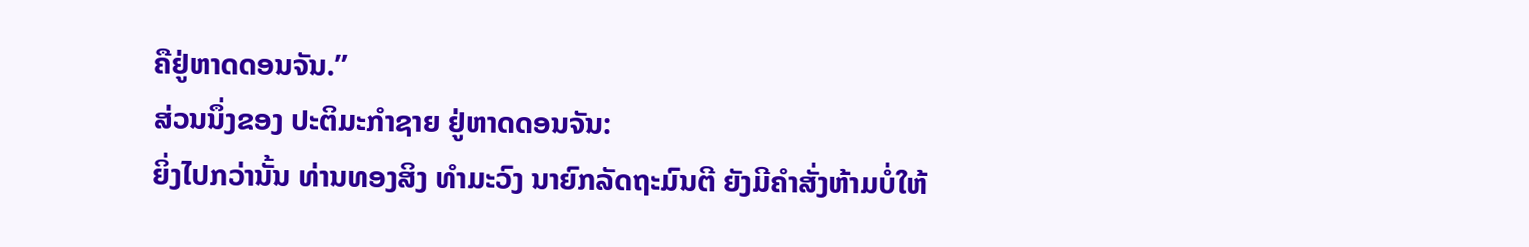ຄືຢູ່ຫາດດອນຈັນ.”
ສ່ວນນຶ່ງຂອງ ປະຕິມະກຳຊາຍ ຢູ່ຫາດດອນຈັນ:
ຍິ່ງໄປກວ່ານັ້ນ ທ່ານທອງສິງ ທຳມະວົງ ນາຍົກລັດຖະມົນຕີ ຍັງມີຄຳສັ່ງຫ້າມບໍ່ໃຫ້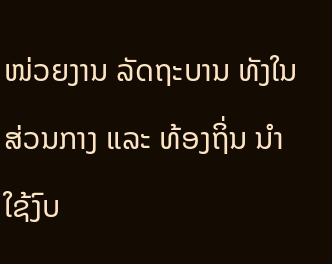ໜ່ວຍງານ ລັດຖະບານ ທັງໃນສ່ວນກາງ ແລະ ທ້ອງຖິ່ນ ນຳໃຊ້ງົບ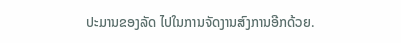ປະມານຂອງລັດ ໄປໃນການຈັດງານສົງການອີກດ້ວຍ.